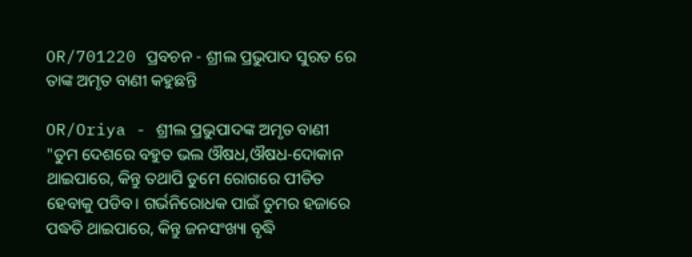OR/701220 ପ୍ରବଚନ - ଶ୍ରୀଲ ପ୍ରଭୁପାଦ ସୁରତ ରେ ତାଙ୍କ ଅମୃତ ବାଣୀ କହୁଛନ୍ତି

OR/Oriya - ଶ୍ରୀଲ ପ୍ରଭୁପାଦଙ୍କ ଅମୃତ ବାଣୀ
"ତୁମ ଦେଶରେ ବହୁତ ଭଲ ଔଷଧ,ଔଷଧ-ଦୋକାନ ଥାଇପାରେ, କିନ୍ତୁ ତଥାପି ତୁମେ ରୋଗରେ ପୀଡିତ ହେବାକୁ ପଡିବ। ଗର୍ଭନିରୋଧକ ପାଇଁ ତୁମର ହଜାରେ ପଦ୍ଧତି ଥାଇପାରେ, କିନ୍ତୁ ଜନସଂଖ୍ୟା ବୃଦ୍ଧି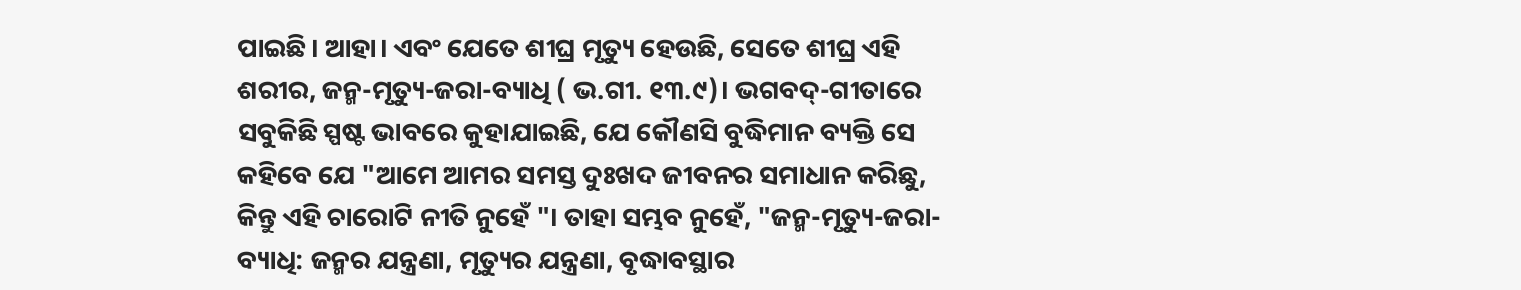ପାଇଛି। ଆହା। ଏବଂ ଯେତେ ଶୀଘ୍ର ମୃତ୍ୟୁ ହେଉଛି, ସେତେ ଶୀଘ୍ର ଏହି ଶରୀର, ଜନ୍ମ-ମୃତ୍ୟୁ-ଜରା-ବ୍ୟାଧି ( ଭ.ଗୀ. ୧୩.୯)। ଭଗବଦ୍-ଗୀତାରେ ସବୁକିଛି ସ୍ପଷ୍ଟ ଭାବରେ କୁହାଯାଇଛି, ଯେ କୌଣସି ବୁଦ୍ଧିମାନ ବ୍ୟକ୍ତି ସେ କହିବେ ଯେ "ଆମେ ଆମର ସମସ୍ତ ଦୁଃଖଦ ଜୀବନର ସମାଧାନ କରିଛୁ, କିନ୍ତୁ ଏହି ଚାରୋଟି ନୀତି ନୁହେଁ "। ତାହା ସମ୍ଭବ ନୁହେଁ, "ଜନ୍ମ-ମୃତ୍ୟୁ-ଜରା-ବ୍ୟାଧି: ଜନ୍ମର ଯନ୍ତ୍ରଣା, ମୃତ୍ୟୁର ଯନ୍ତ୍ରଣା, ବୃଦ୍ଧାବସ୍ଥାର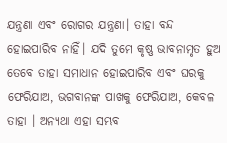ଯନ୍ତ୍ରଣା ଏବଂ ରୋଗର ଯନ୍ତ୍ରଣା। ତାହା ବନ୍ଦ ହୋଇପାରିବ ନାହିଁ। ଯଦି ତୁମେ କୃଷ୍ଣ ଭାବନାମୃତ ହୁଅ ତେବେ ତାହା ସମାଧାନ ହୋଇପାରିବ ଏବଂ ଘରକୁ ଫେରିଯାଅ, ଭଗବାନଙ୍କ ପାଖକୁ ଫେରିଯାଅ, କେବଳ ତାହା । ଅନ୍ୟଥା ଏହା ସମ୍ଭବ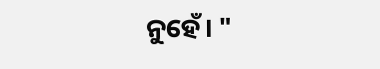ନୁହେଁ। "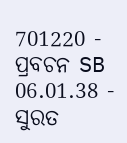701220 - ପ୍ରବଚନ SB 06.01.38 - ସୁରତ